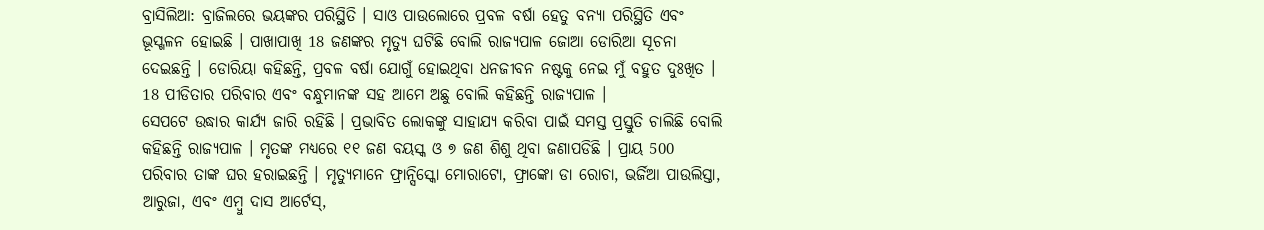ବ୍ରାସିଲିଆ: ବ୍ରାଜିଲରେ ଭୟଙ୍କର ପରିସ୍ଥିତି । ସାଓ ପାଉଲୋରେ ପ୍ରବଳ ବର୍ଷା ହେତୁ ବନ୍ୟା ପରିସ୍ଥିତି ଏବଂ ଭୂସ୍ଖଳନ ହୋଇଛି । ପାଖାପାଖି 18 ଜଣଙ୍କର ମୃତ୍ୟୁ ଘଟିଛି ବୋଲି ରାଜ୍ୟପାଳ ଜୋଆ ଡୋରିଆ ସୂଚନା ଦେଇଛନ୍ତି । ଡୋରିୟା କହିଛନ୍ତି, ପ୍ରବଳ ବର୍ଷା ଯୋଗୁଁ ହୋଇଥିବା ଧନଜୀବନ ନଷ୍ଟକୁ ନେଇ ମୁଁ ବହୁତ ଦୁଃଖିତ । 18 ପୀଡିତାର ପରିବାର ଏବଂ ବନ୍ଧୁମାନଙ୍କ ସହ ଆମେ ଅଛୁ ବୋଲି କହିଛନ୍ତି ରାଜ୍ୟପାଳ ।
ସେପଟେ ଉଦ୍ଧାର କାର୍ଯ୍ୟ ଜାରି ରହିଛି । ପ୍ରଭାବିତ ଲୋକଙ୍କୁ ସାହାଯ୍ୟ କରିବା ପାଇଁ ସମସ୍ତ ପ୍ରସ୍ତୁତି ଚାଲିଛି ବୋଲି କହିଛନ୍ତି ରାଜ୍ୟପାଳ । ମୃତଙ୍କ ମଧ୍ୟରେ ୧୧ ଜଣ ବୟସ୍କ ଓ ୭ ଜଣ ଶିଶୁ ଥିବା ଜଣାପଡିଛି । ପ୍ରାୟ 500 ପରିବାର ତାଙ୍କ ଘର ହରାଇଛନ୍ତି । ମୃତ୍ୟୁମାନେ ଫ୍ରାନ୍ସିସ୍କୋ ମୋରାଟୋ, ଫ୍ରାଙ୍କୋ ଡା ରୋଚା, ଭର୍ଜିଆ ପାଉଲିସ୍ତା, ଆରୁଜା, ଏବଂ ଏମ୍ବୁ ଦାସ ଆର୍ଟେସ୍,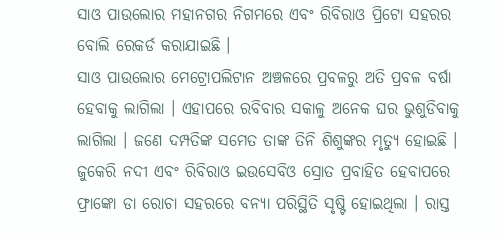ସାଓ ପାଉଲୋର ମହାନଗର ନିଗମରେ ଏବଂ ରିବିରାଓ ପ୍ରିଟୋ ସହରର ବୋଲି ରେକର୍ଡ କରାଯାଇଛି ।
ସାଓ ପାଉଲୋର ମେଟ୍ରୋପଲିଟାନ ଅଞ୍ଚଳରେ ପ୍ରବଳରୁ ଅତି ପ୍ରବଳ ବର୍ଷା ହେବାକୁ ଲାଗିଲା । ଏହାପରେ ରବିବାର ସକାଳୁ ଅନେକ ଘର ଭୁଶୁଡିବାକୁ ଲାଗିଲା । ଜଣେ ଦମ୍ପତିଙ୍କ ସମେତ ତାଙ୍କ ତିନି ଶିଶୁଙ୍କର ମୃତ୍ୟୁ ହୋଇଛି । ଜୁକେରି ନଦୀ ଏବଂ ରିବିରାଓ ଇଉସେବିଓ ସ୍ରୋତ ପ୍ରବାହିତ ହେବାପରେ ଫ୍ରାଙ୍କୋ ଡା ରୋଚା ସହରରେ ବନ୍ୟା ପରିସ୍ଥିତି ସୃଷ୍ଟି ହୋଇଥିଲା । ରାସ୍ତ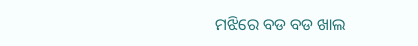ମଝିରେ ବଡ ବଡ ଖାଲ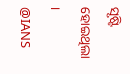ସୃଷ୍ଟି ହୋଇଥିଲା ।
@IANS